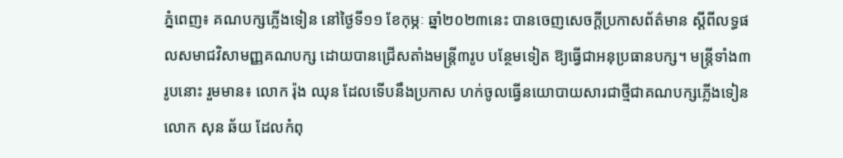ភ្នំពេញ៖ គណបក្សភ្លើងទៀន នៅថ្ងៃទី១១ ខែកុម្ភៈ ឆ្នាំ២០២៣នេះ បានចេញសេចក្ដីប្រកាសព័ត៌មាន ស្ដីពីលទ្ធផលសមាជវិសាមញ្ញគណបក្ស ដោយបានជ្រើសតាំងមន្រ្តី៣រូប បន្ថែមទៀត ឱ្យធ្វើជាអនុប្រធានបក្ស។ មន្រ្តីទាំង៣រូបនោះ រួមមាន៖ លោក រ៉ុង ឈុន ដែលទើបនឹងប្រកាស ហក់ចូលធ្វើនយោបាយសារជាថ្មីជាគណបក្សភ្លើងទៀន លោក សុន ឆ័យ ដែលកំពុ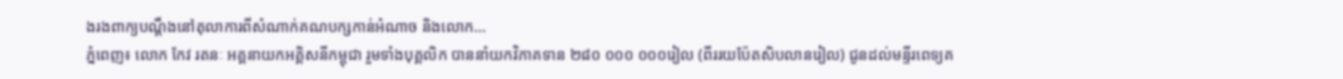ងរងពាក្យបណ្ដឹងនៅតុលាការពីសំណាក់គណបក្សកាន់អំណាច និងលោក...
ភ្នំពេញ៖ លោក កែវ រតនៈ អគ្គនាយកអគ្គិសនីកម្ពុជា រួមទាំងបុគ្គលិក បាននាំយកវិភាគទាន ២៨០ ០០០ ០០០រៀល (ពីររយប៉ែតសិបលានរៀល) ជូនដល់មន្ទីរពេទ្យគ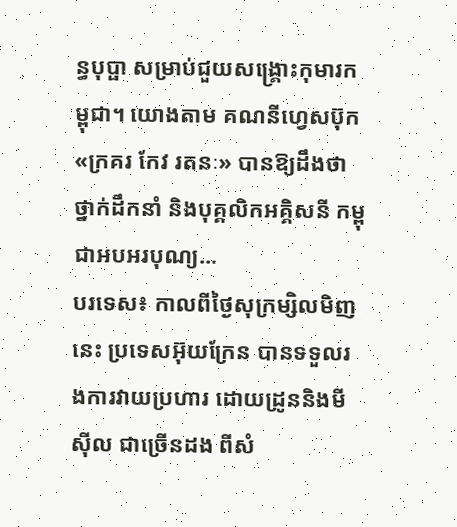ន្ធបុប្ផា សម្រាប់ជួយសង្គ្រោះកុមារកម្ពុជា។ យោងតាម គណនីហ្វេសប៊ុក «ក្រគរ កែវ រតនៈ» បានឱ្យដឹងថា ថ្នាក់ដឹកនាំ និងបុគ្គលិកអគ្គិសនី កម្ពុជាអបអរបុណ្យ...
បរទេស៖ កាលពីថ្ងៃសុក្រម្សិលមិញនេះ ប្រទេសអ៊ុយក្រែន បានទទួលរងការវាយប្រហារ ដោយដ្រូននិងមីស៊ីល ជាច្រើនដង ពីសំ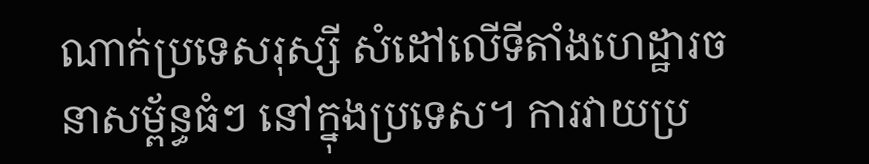ណាក់ប្រទេសរុស្សី សំដៅលើទីតាំងហេដ្ឋារចនាសម្ព័ន្ធធំៗ នៅក្នុងប្រទេស។ ការវាយប្រ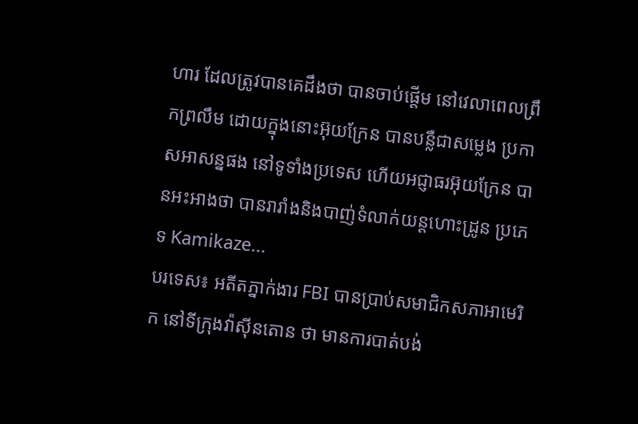ហារ ដែលត្រូវបានគេដឹងថា បានចាប់ផ្តើម នៅវេលាពេលព្រឹកព្រលឹម ដោយក្នុងនោះអ៊ុយក្រែន បានបន្លឺជាសម្លេង ប្រកាសអាសន្នផង នៅទូទាំងប្រទេស ហើយអជ្ញាធរអ៊ុយក្រែន បានអះអាងថា បានរារាំងនិងបាញ់ទំលាក់យន្តហោះដ្រូន ប្រភេទ Kamikaze...
បរទេស៖ អតីតភ្នាក់ងារ FBI បានប្រាប់សមាជិកសភាអាមេរិក នៅទីក្រុងវ៉ាស៊ីនតោន ថា មានការបាត់បង់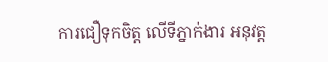ការជឿទុកចិត្ត លើទីភ្នាក់ងារ អនុវត្ត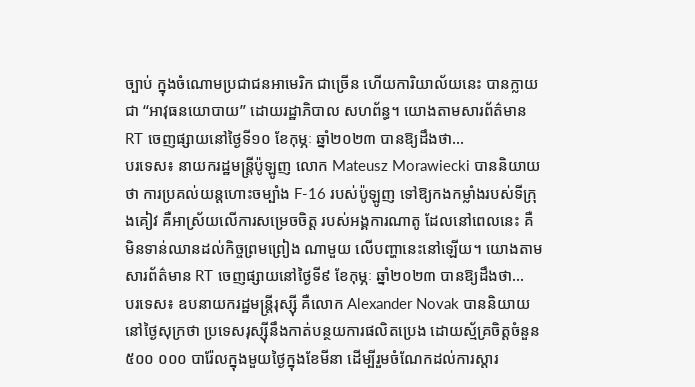ច្បាប់ ក្នុងចំណោមប្រជាជនអាមេរិក ជាច្រើន ហើយការិយាល័យនេះ បានក្លាយជា “អាវុធនយោបាយ” ដោយរដ្ឋាភិបាល សហព័ន្ធ។ យោងតាមសារព័ត៌មាន RT ចេញផ្សាយនៅថ្ងៃទី១០ ខែកុម្ភៈ ឆ្នាំ២០២៣ បានឱ្យដឹងថា...
បរទេស៖ នាយករដ្ឋមន្ត្រីប៉ូឡូញ លោក Mateusz Morawiecki បាននិយាយថា ការប្រគល់យន្តហោះចម្បាំង F-16 របស់ប៉ូឡូញ ទៅឱ្យកងកម្លាំងរបស់ទីក្រុងគៀវ គឺអាស្រ័យលើការសម្រេចចិត្ត របស់អង្គការណាតូ ដែលនៅពេលនេះ គឺមិនទាន់ឈានដល់កិច្ចព្រមព្រៀង ណាមួយ លើបញ្ហានេះនៅឡើយ។ យោងតាមសារព័ត៌មាន RT ចេញផ្សាយនៅថ្ងៃទី៩ ខែកុម្ភៈ ឆ្នាំ២០២៣ បានឱ្យដឹងថា...
បរទេស៖ ឧបនាយករដ្ឋមន្ត្រីរុស្ស៊ី គឺលោក Alexander Novak បាននិយាយនៅថ្ងៃសុក្រថា ប្រទេសរុស្ស៊ីនឹងកាត់បន្ថយការផលិតប្រេង ដោយស្ម័គ្រចិត្តចំនួន ៥០០ ០០០ បារ៉ែលក្នុងមួយថ្ងៃក្នុងខែមីនា ដើម្បីរួមចំណែកដល់ការស្តារ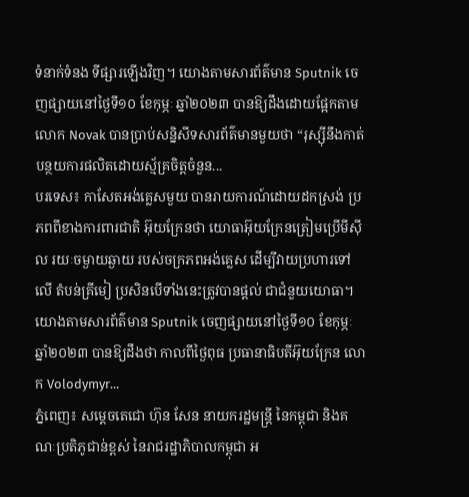ទំនាក់ទំនង ទីផ្សារឡើងវិញ។ យោងតាមសារព័ត៌មាន Sputnik ចេញផ្សាយនៅថ្ងៃទី១០ ខែកុម្ភៈ ឆ្នាំ២០២៣ បានឱ្យដឹងដោយផ្អែកតាមលោក Novak បានប្រាប់សន្និសីទសារព័ត៌មានមួយថា “រុស្ស៊ីនឹងកាត់បន្ថយការផលិតដោយស្ម័គ្រចិត្តចំនួន...
បរទេស៖ កាសែតអង់គ្លេសមួយ បានរាយការណ៍ដោយដកស្រង់ ប្រភពពីខាងការពារជាតិ អ៊ុយក្រែនថា យោធាអ៊ុយក្រែនត្រៀមប្រើមីស៊ីល រយៈចម្ងាយឆ្ងាយ របស់ចក្រភពអង់គ្លេស ដើម្បីវាយប្រហារទៅលើ តំបន់គ្រីមៀ ប្រសិនបើទាំងនេះត្រូវបានផ្តល់ ជាជំនួយយោធា។ យោងតាមសារព័ត៌មាន Sputnik ចេញផ្សាយនៅថ្ងៃទី១០ ខែកុម្ភៈ ឆ្នាំ២០២៣ បានឱ្យដឹងថា កាលពីថ្ងៃពុធ ប្រធានាធិបតីអ៊ុយក្រែន លោក Volodymyr...
ភ្នំពេញ៖ សម្ដេចតេជោ ហ៊ុន សែន នាយករដ្ឋមន្ត្រី នៃកម្ពុជា និងគណៈប្រតិភូជាន់ខ្ពស់ នៃរាជរដ្ឋាភិបាលកម្ពុជា អ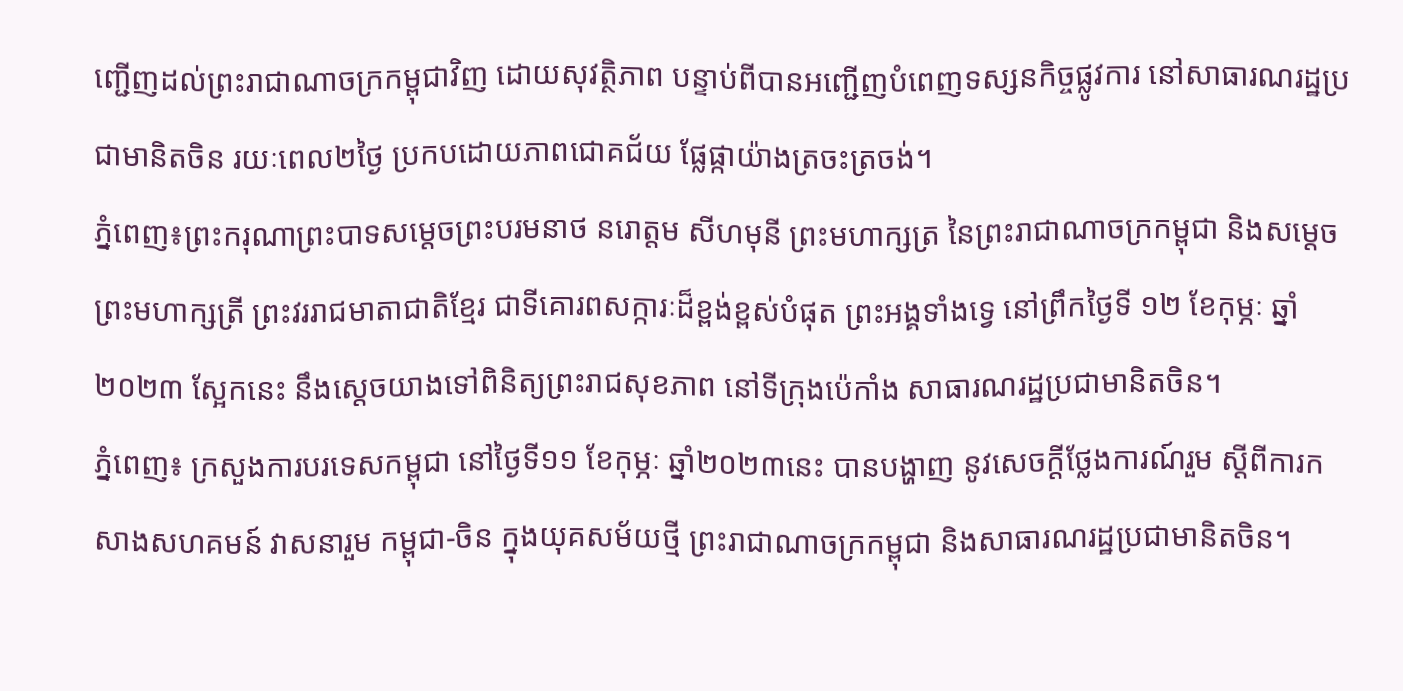ញ្ជើញដល់ព្រះរាជាណាចក្រកម្ពុជាវិញ ដោយសុវត្ថិភាព បន្ទាប់ពីបានអញ្ជើញបំពេញទស្សនកិច្ចផ្លូវការ នៅសាធារណរដ្ឋប្រជាមានិតចិន រយៈពេល២ថ្ងៃ ប្រកបដោយភាពជោគជ័យ ផ្លែផ្កាយ៉ាងត្រចះត្រចង់។
ភ្នំពេញ៖ព្រះករុណាព្រះបាទសម្ដេចព្រះបរមនាថ នរោត្តម សីហមុនី ព្រះមហាក្សត្រ នៃព្រះរាជាណាចក្រកម្ពុជា និងសម្តេចព្រះមហាក្សត្រី ព្រះវររាជមាតាជាតិខ្មែរ ជាទីគោរពសក្ការៈដ៏ខ្ពង់ខ្ពស់បំផុត ព្រះអង្គទាំងទ្វេ នៅព្រឹកថ្ងៃទី ១២ ខែកុម្ភៈ ឆ្នាំ ២០២៣ ស្អែកនេះ នឹងស្តេចយាងទៅពិនិត្យព្រះរាជសុខភាព នៅទីក្រុងប៉េកាំង សាធារណរដ្ឋប្រជាមានិតចិន។
ភ្នំពេញ៖ ក្រសួងការបរទេសកម្ពុជា នៅថ្ងៃទី១១ ខែកុម្ភៈ ឆ្នាំ២០២៣នេះ បានបង្ហាញ នូវសេចក្ដីថ្លែងការណ៍រួម ស្ដីពីការកសាងសហគមន៍ វាសនារួម កម្ពុជា-ចិន ក្នុងយុគសម័យថ្មី ព្រះរាជាណាចក្រកម្ពុជា និងសាធារណរដ្ឋប្រជាមានិតចិន។